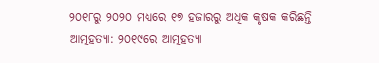୨୦୧୮ରୁ ୨୦୨୦ ମଧ୍ୟରେ ୧୭ ହଜାରରୁ ଅଧିକ କୃଷକ କରିଛନ୍ତି ଆତ୍ମହତ୍ୟା: ୨୦୧୯ରେ ଆତ୍ମହତ୍ୟା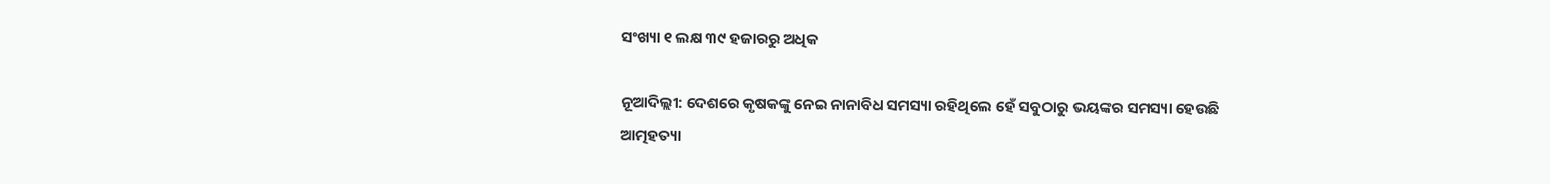ସଂଖ୍ୟା ୧ ଲକ୍ଷ ୩୯ ହଜାରରୁ ଅଧିକ

ନୂଆଦିଲ୍ଲୀ: ଦେଶରେ କୃଷକଙ୍କୁ ନେଇ ନାନାବିଧ ସମସ୍ୟା ରହିଥିଲେ ହେଁ ସବୁଠାରୁ ଭୟଙ୍କର ସମସ୍ୟା ହେଉଛି ଆତ୍ମହତ୍ୟା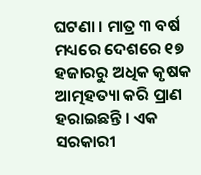ଘଟଣା । ମାତ୍ର ୩ ବର୍ଷ ମଧ୍ୟରେ ଦେଶରେ ୧୭ ହଜାରରୁ ଅଧିକ କୃଷକ ଆତ୍ମହତ୍ୟା କରି ପ୍ରାଣ ହରାଇଛନ୍ତି । ଏକ ସରକାରୀ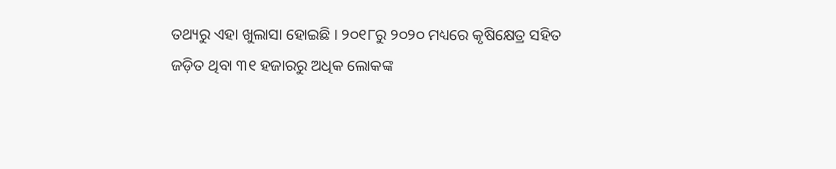ତଥ୍ୟରୁ ଏହା ଖୁଲାସା ହୋଇଛି । ୨୦୧୮ରୁ ୨୦୨୦ ମଧ୍ୟରେ କୃଷିକ୍ଷେତ୍ର ସହିତ ଜଡ଼ିତ ଥିବା ୩୧ ହଜାରରୁ ଅଧିକ ଲୋକଙ୍କ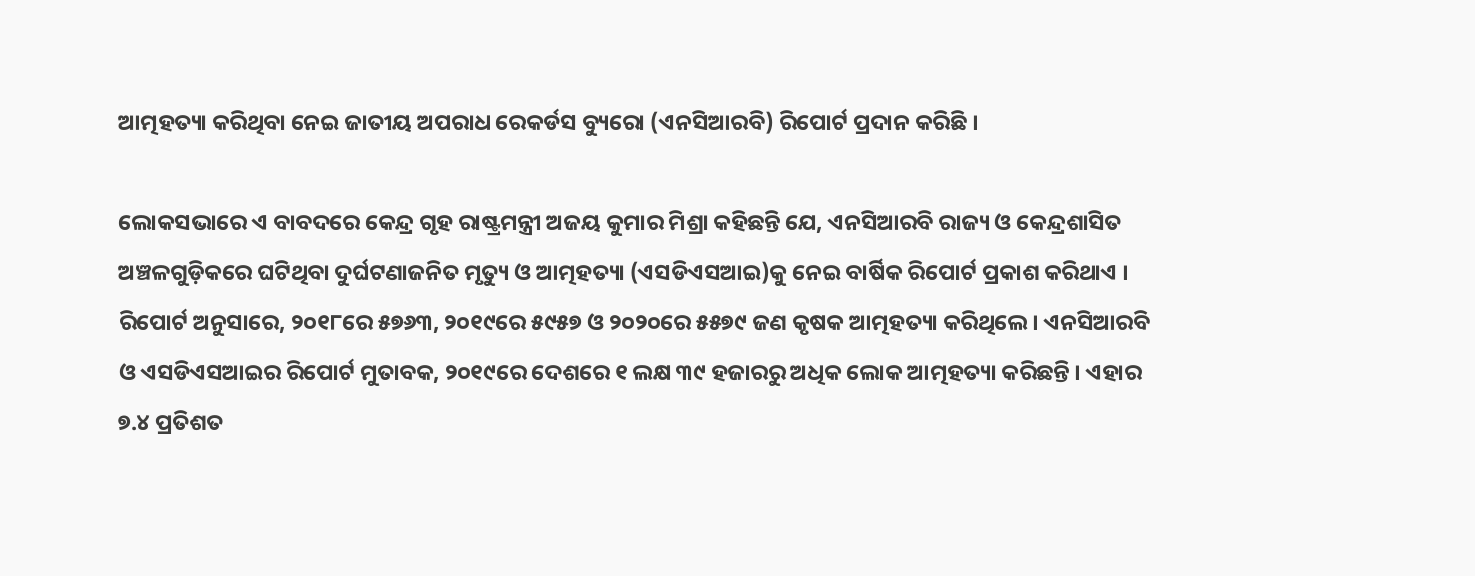ଆତ୍ମହତ୍ୟା କରିଥିବା ନେଇ ଜାତୀୟ ଅପରାଧ ରେକର୍ଡସ ବ୍ୟୁରୋ (ଏନସିଆରବି) ରିପୋର୍ଟ ପ୍ରଦାନ କରିଛି ।

ଲୋକସଭାରେ ଏ ବାବଦରେ କେନ୍ଦ୍ର ଗୃହ ରାଷ୍ଟ୍ରମନ୍ତ୍ରୀ ଅଜୟ କୁମାର ମିଶ୍ରା କହିଛନ୍ତି ଯେ, ଏନସିଆରବି ରାଜ୍ୟ ଓ କେନ୍ଦ୍ରଶାସିତ ଅଞ୍ଚଳଗୁଡ଼ିକରେ ଘଟିଥିବା ଦୁର୍ଘଟଣାଜନିତ ମୃତ୍ୟୁ ଓ ଆତ୍ମହତ୍ୟା (ଏସଡିଏସଆଇ)କୁ ନେଇ ବାର୍ଷିକ ରିପୋର୍ଟ ପ୍ରକାଶ କରିଥାଏ । ରିପୋର୍ଟ ଅନୁସାରେ, ୨୦୧୮ରେ ୫୭୬୩, ୨୦୧୯ରେ ୫୯୫୭ ଓ ୨୦୨୦ରେ ୫୫୭୯ ଜଣ କୃଷକ ଆତ୍ମହତ୍ୟା କରିଥିଲେ । ଏନସିଆରବି ଓ ଏସଡିଏସଆଇର ରିପୋର୍ଟ ମୁତାବକ, ୨୦୧୯ରେ ଦେଶରେ ୧ ଲକ୍ଷ ୩୯ ହଜାରରୁ ଅଧିକ ଲୋକ ଆତ୍ମହତ୍ୟା କରିଛନ୍ତି । ଏହାର ୭.୪ ପ୍ରତିଶତ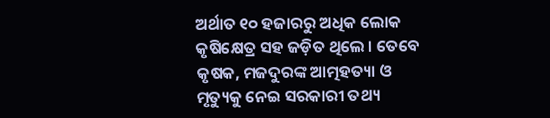ଅର୍ଥାତ ୧୦ ହଜାରରୁ ଅଧିକ ଲୋକ କୃଷିକ୍ଷେତ୍ର ସହ ଜଡ଼ିତ ଥିଲେ । ତେବେ କୃଷକ, ମଜଦୁରଙ୍କ ଆତ୍ମହତ୍ୟା ଓ ମୃତ୍ୟୁକୁ ନେଇ ସରକାରୀ ତଥ୍ୟ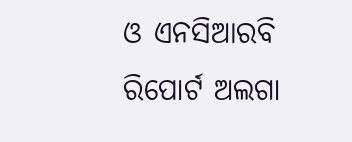ଓ ଏନସିଆରବି ରିପୋର୍ଟ ଅଲଗା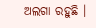ଅଲଗା ରହୁଛି ।